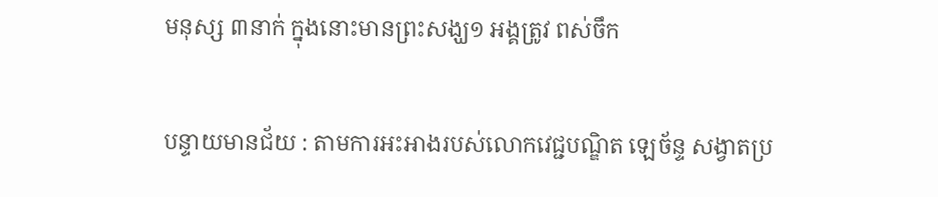មនុស្ស ៣នាក់ ក្នុងនោះមានព្រះសង្ឃ១ អង្គត្រូវ ពស់ចឹក

បន្ទាយមានជ័យ : តាមការអះអាងរបស់លោកវេជ្ជបណ្ឌិត ឡេច័ន្ទ សង្វាតប្រ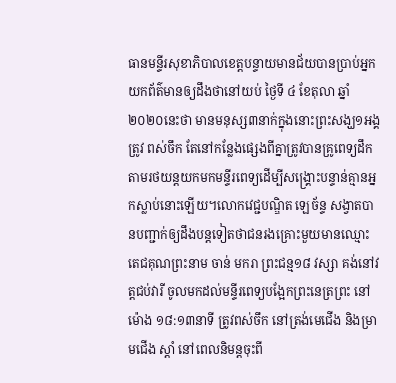ធានមន្ទីរសុខាភិបាលខេត្តបន្ទាយមានជ័យបានប្រាប់អ្នកយកព័ត៌មានឲ្យដឹងថានៅយប់ ថ្ងៃទី ៤ ខែតុលា ឆ្នាំ២០២០នេះថា មានមនុស្ស៣នាក់ក្នុងនោះព្រះសង្ឃ១អង្គត្រូវ ពស់ចឹក តែនៅកន្លែងផ្សេងពីគ្នាត្រូវបានគ្រូពេទ្យដឹកតាមរថយន្តយកមកមន្ទីរពេទ្យដើម្បីសង្គ្រោះបន្ទាន់គ្មានអ្នកស្លាប់នោះឡើយ។លោកវេជ្ជបណ្ឌិត ឡេច័ន្ទ សង្វាតបានបញ្ជាក់ឲ្យដឹងបន្តទៀតថាជនរងគ្រោះមួយមានឈ្មោះតេជគុណព្រះនាម ចាន់ មករា ព្រះជន្ម១៨ វស្សា គង់នៅវត្តជប់វារី ចូលមកដល់មន្ទីរពេទ្យបង្អែកព្រះនេត្រព្រះ នៅម៉ោង ១៨:១៣នាទី ត្រូវពស់ចឹក នៅត្រង់មេជើង និងម្រាមជើង ស្តាំ នៅពេលនិមន្តចុះពី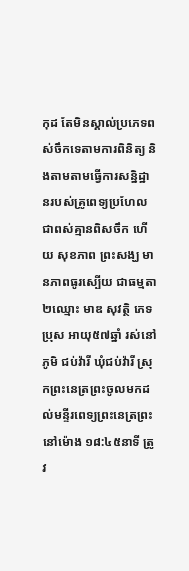កុដ តែមិនស្គាល់ប្រភេទពស់ចឹកទេតាមការពិនិត្យ និងតាមតាមធ្វើការសន្និដ្ឋានរបស់គ្រូពេទ្យប្រហែលជាពស់គ្មានពិសចឹក ហើយ សុខភាព ព្រះសង្ឃ មានភាពធូរស្បើយ ជាធម្មតា ២ឈ្មោះ មាឌ សុវត្ថិ ភេទប្រុស អាយុ៥៧ឆ្នាំ រស់នៅភូមិ ជប់វ៉ារី ឃុំជប់វ៉ារី ស្រុកព្រះនេត្រព្រះចូលមកដល់មន្ទីរពេទ្យព្រះនេត្រព្រះ នៅម៉ោង ១៨:៤៥នាទី ត្រូវ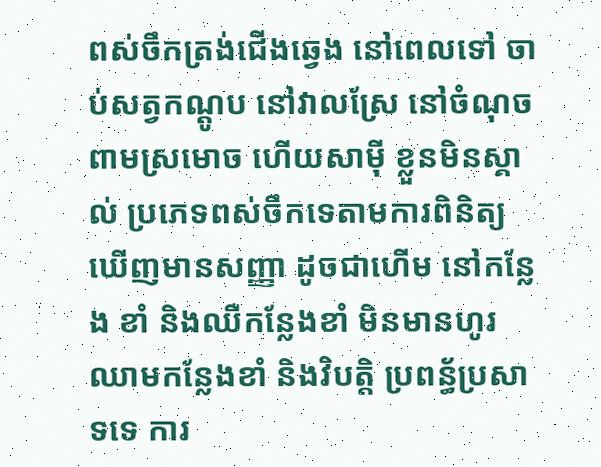ពស់ចឹកត្រង់ជើងឆ្វេង នៅពេលទៅ ចាប់សត្វកណ្តូប នៅវាលស្រែ នៅចំណុច ពាមស្រមោច ហើយសាម៉ី ខ្លួនមិនស្គាល់ ប្រភេទពស់ចឹកទេតាមការពិនិត្យ ឃើញមានសញ្ញា ដូចជាហើម នៅកន្លែង ខាំ និងឈឺកន្លែងខាំ មិនមានហូរឈាមកន្លែងខាំ និងវិបត្តិ ប្រពន្ធ័ប្រសាទទេ ការ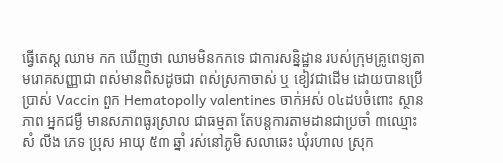ធ្វើតេស្ត ឈាម កក ឃើញថា ឈាមមិនកកទេ ជាការសន្និដ្ឋាន របស់ក្រុមគ្រូពេទ្យតាមរោគសញ្ញាជា ពស់មានពិសដូចជា ពស់ស្រកាចាស់ ឬ ខៀវជាដើម ដោយបានប្រើប្រាស់ Vaccin ពួក Hematopolly valentines ចាក់អស់ ០៤ដបចំពោះ ស្ថានភាព អ្នកជម្ងឺ មានសភាពធូរស្រាល ជាធម្មតា តែបន្តការតាមដានជាប្រចាំ ៣ឈ្មោះ សំ លីង ភេទ ប្រុស អាយុ ៥៣ ឆ្នាំ រស់នៅភូមិ សលាឆេះ ឃុំរហាល ស្រុក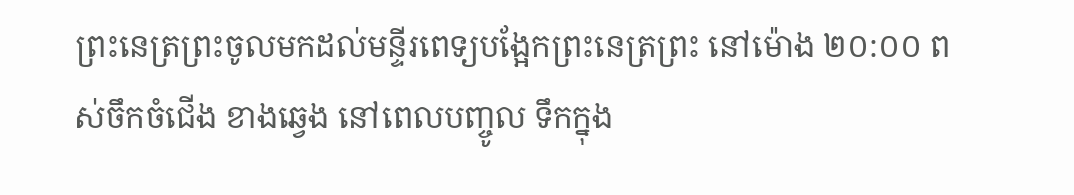ព្រះនេត្រព្រះចូលមកដល់មន្ទីរពេទ្យបង្អែកព្រះនេត្រព្រះ នៅម៉ោង ២០:០០ ពស់ចឹកចំជើង ខាងឆ្វេង នៅពេលបញ្ចូល ទឹកក្នុង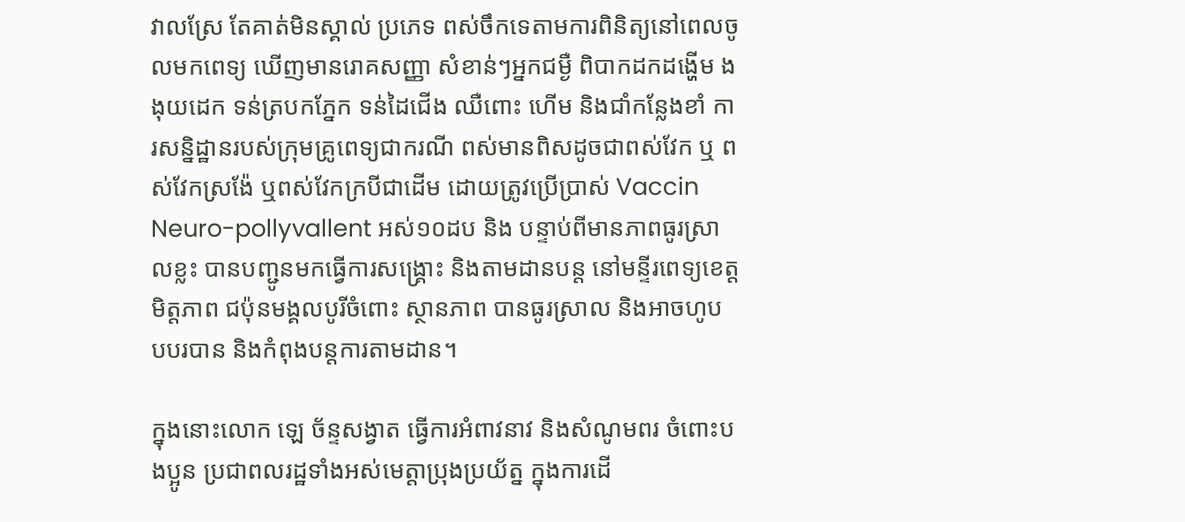វាលស្រែ តែគាត់មិនស្គាល់ ប្រភេទ ពស់ចឹកទេតាមការពិនិត្យនៅពេលចូលមកពេទ្យ ឃើញមានរោគសញ្ញា សំខាន់ៗអ្នកជម្ងឺ ពិបាកដកដង្ហើម ងងុយដេក ទន់ត្របកភ្នែក ទន់ដៃជើង ឈឺពោះ ហើម និងជាំកន្លែងខាំ ការសន្និដ្ឋានរបស់ក្រុមគ្រូពេទ្យជាករណី ពស់មានពិសដូចជាពស់វែក ឬ ពស់វែកស្រង៉ែ ឬពស់វែកក្របីជាដើម ដោយត្រូវប្រើប្រាស់ Vaccin Neuro-pollyvallent អស់១០ដប និង បន្ទាប់ពីមានភាពធូរស្រាលខ្លះ បានបញ្ជូនមកធ្វើការសង្គ្រោះ និងតាមដានបន្ត នៅមន្ទីរពេទ្យខេត្ត មិត្តភាព ជប៉ុនមង្គលបូរីចំពោះ ស្ថានភាព បានធូរស្រាល និងអាចហូប បបរបាន និងកំពុងបន្តការតាមដាន។

ក្នុងនោះលោក ឡេ ច័ន្ទសង្វាត ធ្វើការអំពាវនាវ និងសំណូមពរ ចំពោះបងប្អូន ប្រជាពលរដ្ឋទាំងអស់មេត្តាប្រុងប្រយ័ត្ន ក្នុងការដើ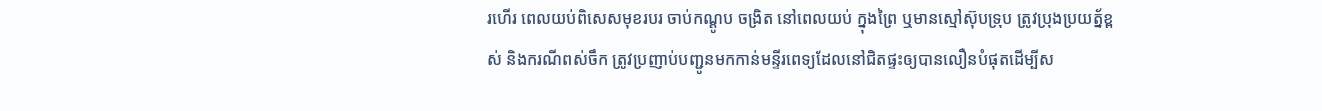រហើរ ពេលយប់ពិសេសមុខរបរ ចាប់កណ្តូប ចង្រិត នៅពេលយប់ ក្នុងព្រៃ ឬមានស្មៅស៊ុបទ្រុប ត្រូវប្រុងប្រយត្ន័ខ្ពស់ និងករណីពស់ចឹក ត្រូវប្រញាប់បញ្ជូនមកកាន់មន្ទីរពេទ្យដែលនៅជិតផ្ទះឲ្យបានលឿនបំផុតដើម្បីស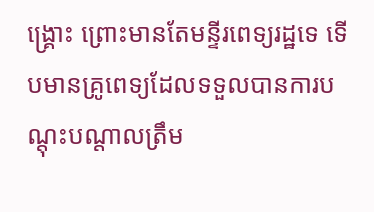ង្រ្គោះ ព្រោះមានតែមន្ទីរពេទ្យរដ្ឋទេ ទើបមានគ្រូពេទ្យដែលទទួលបានការបណ្តុះបណ្តាលត្រឹម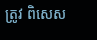ត្រូវ ពិសេស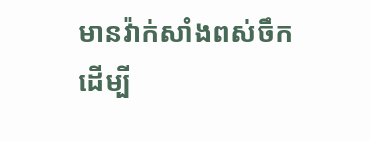មានវ៉ាក់សាំងពស់ចឹក ដើម្បី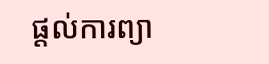ផ្តល់ការព្យា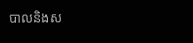បាលនិងស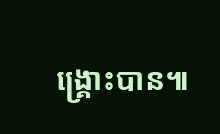ង្រ្គោះបាន៕